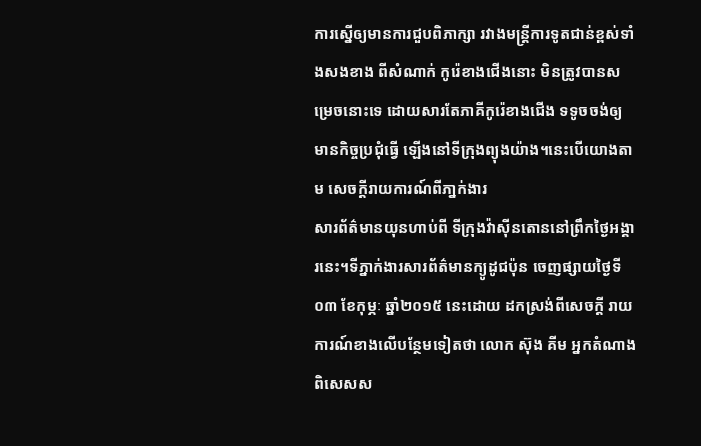ការស្នើឲ្យមានការជួបពិភាក្សា រវាងមន្ត្រីការទូតជាន់ខ្ពស់ទាំងសងខាង ពីសំណាក់ កូរ៉េខាងជើងនោះ មិនត្រូវបានសម្រេចនោះទេ ដោយសារតែភាគីកូរ៉េខាងជើង ទទូចចង់ឲ្យ មានកិច្ចប្រជុំធ្វើ ឡើងនៅទីក្រុងព្យុងយ៉ាង។នេះបើយោងតាម សេចក្ដីរាយការណ៍ពីភា្នក់ងារ
សារព័ត៌មានយុនហាប់ពី ទីក្រុងវ៉ាស៊ីនតោននៅព្រឹកថ្ងៃអង្គារនេះ។ទីភ្នាក់ងារសារព័ត៌មានក្យូដូជប៉ុន ចេញផ្សាយថ្ងៃទី០៣ ខែកុម្ភៈ ឆ្នាំ២០១៥ នេះដោយ ដកស្រង់ពីសេចក្ដី រាយការណ៍ខាងលើបន្ថែមទៀតថា លោក ស៊ុង គីម អ្នកតំណាង ពិសេសស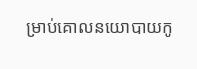ម្រាប់គោលនយោបាយកូ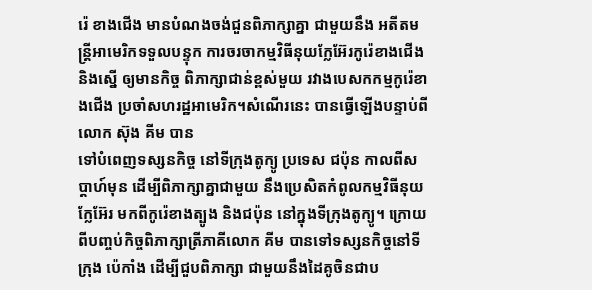រ៉េ ខាងជើង មានបំណងចង់ជួនពិភាក្សាគ្នា ជាមួយនឹង អតីតមន្ត្រីអាមេរិកទទួលបន្ទុក ការចរចាកម្មវិធីនុយក្លែអ៊ែរកូរ៉េខាងជើង និងស្នើ ឲ្យមានកិច្ច ពិភាក្សាជាន់ខ្ពស់មួយ រវាងបេសកកម្មកូរ៉េខាងជើង ប្រចាំសហរដ្ឋអាមេរិក។សំណើរនេះ បានធ្វើឡើងបន្ទាប់ពីលោក ស៊ុង គីម បាន
ទៅបំពេញទស្សនកិច្ច នៅទីក្រុងតូក្យូ ប្រទេស ជប៉ុន កាលពីសប្ដាហ៍មុន ដើម្បីពិភាក្សាគ្នាជាមួយ នឹងប្រេសិតកំពូលកម្មវិធីនុយក្លែអ៊ែរ មកពីកូរ៉េខាងត្បូង និងជប៉ុន នៅក្នុងទីក្រុងតូក្យូ។ ក្រោយពីបញ្ចប់កិច្ចពិភាក្សាត្រីភាគីលោក គីម បានទៅទស្សនកិច្ចនៅទីក្រុង ប៉េកាំង ដើម្បីជួបពិភាក្សា ជាមួយនឹងដៃគូចិនជាប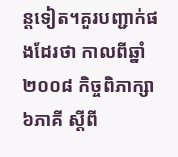ន្ដទៀត។គួរបញ្ជាក់ផងដែរថា កាលពីឆ្នាំ២០០៨ កិច្ចពិភាក្សា៦ភាគី ស្ដីពី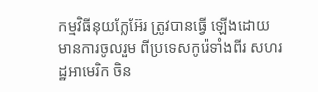កម្មវិធីនុយក្លែអ៊ែរ ត្រូវបានធ្វើ ឡើងដោយ មានការចូលរួម ពីប្រទេសកូរ៉េទាំងពីរ សហរដ្ឋអាមេរិក ចិន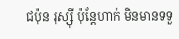ជប៉ុន រុស្ស៊ី ប៉ុន្ដែហាក់ មិនមានទទួ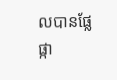លបានផ្លែ ផ្កា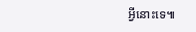អ្វីនោះទេ៕